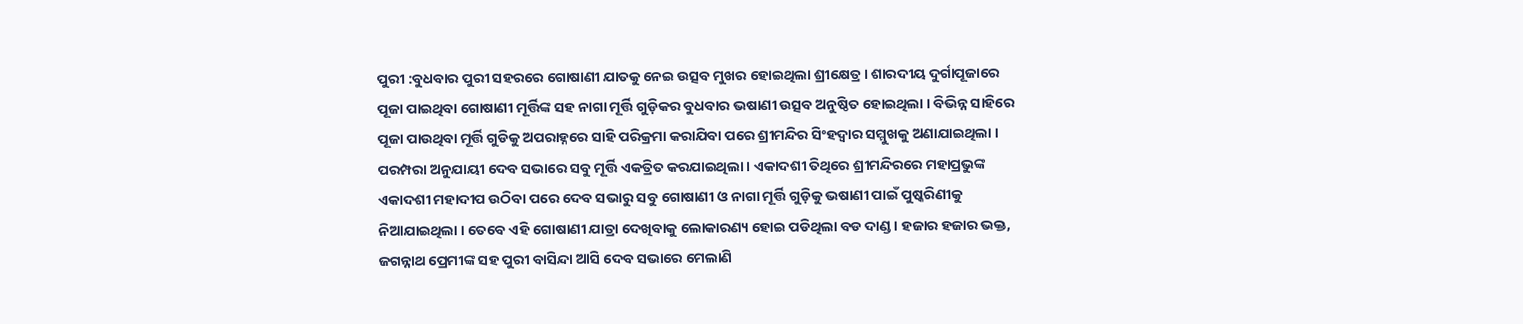ପୁରୀ :ବୁଧବାର ପୁରୀ ସହରରେ ଗୋଷାଣୀ ଯାତକୁ ନେଇ ଉତ୍ସବ ମୁଖର ହୋଇଥିଲା ଶ୍ରୀକ୍ଷେତ୍ର । ଶାରଦୀୟ ଦୁର୍ଗାପୂଜାରେ ପୂଜା ପାଇଥିବା ଗୋଷାଣୀ ମୂର୍ତ୍ତିଙ୍କ ସହ ନାଗା ମୂର୍ତ୍ତି ଗୁଡ଼ିକର ବୁଧବାର ଭଷାଣୀ ଉତ୍ସବ ଅନୁଷ୍ଠିତ ହୋଇଥିଲା । ବିଭିନ୍ନ ସାହିରେ ପୂଜା ପାଉଥିବା ମୂର୍ତ୍ତି ଗୁଡିକୁ ଅପରାହ୍ନରେ ସାହି ପରିକ୍ରମା କରାଯିବା ପରେ ଶ୍ରୀମନ୍ଦିର ସିଂହଦ୍ୱାର ସମ୍ମୁଖକୁ ଅଣାଯାଇଥିଲା । ପରମ୍ପରା ଅନୁଯାୟୀ ଦେବ ସଭାରେ ସବୁ ମୂର୍ତ୍ତି ଏକତ୍ରିତ କରଯାଇଥିଲା । ଏକାଦଶୀ ତିଥିରେ ଶ୍ରୀମନ୍ଦିରରେ ମହାପ୍ରଭୁଙ୍କ ଏକାଦଶୀ ମହାଦୀପ ଉଠିବା ପରେ ଦେବ ସଭାରୁ ସବୁ ଗୋଷାଣୀ ଓ ନାଗା ମୂର୍ତ୍ତି ଗୁଡ଼ିକୁ ଭଷାଣୀ ପାଇଁ ପୁଷ୍କରିଣୀକୁ ନିଆଯାଇଥିଲା । ତେବେ ଏହି ଗୋଷାଣୀ ଯାତ୍ରା ଦେଖିବାକୁ ଲୋକାରଣ୍ୟ ହୋଇ ପଡିଥିଲା ବଡ ଦାଣ୍ଡ । ହଜାର ହଜାର ଭକ୍ତ, ଜଗନ୍ନାଥ ପ୍ରେମୀଙ୍କ ସହ ପୁରୀ ବାସିନ୍ଦା ଆସି ଦେବ ସଭାରେ ମେଲାଣି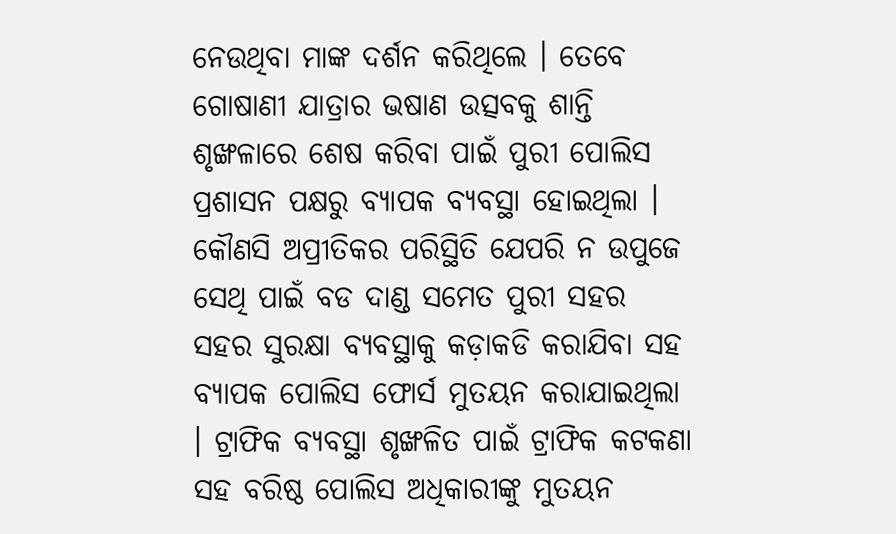ନେଉଥିବା ମାଙ୍କ ଦର୍ଶନ କରିଥିଲେ । ତେବେ ଗୋଷାଣୀ ଯାତ୍ରାର ଭଷାଣ ଉତ୍ସବକୁ ଶାନ୍ତି ଶୃଙ୍ଖଳାରେ ଶେଷ କରିବା ପାଇଁ ପୁରୀ ପୋଲିସ ପ୍ରଶାସନ ପକ୍ଷରୁ ବ୍ୟାପକ ବ୍ୟବସ୍ଥା ହୋଇଥିଲା । କୌଣସି ଅପ୍ରୀତିକର ପରିସ୍ଥିତି ଯେପରି ନ ଉପୁଜେ ସେଥି ପାଇଁ ବଡ ଦାଣ୍ଡ ସମେତ ପୁରୀ ସହର ସହର ସୁରକ୍ଷା ବ୍ୟବସ୍ଥାକୁ କଡ଼ାକଡି କରାଯିବା ସହ ବ୍ୟାପକ ପୋଲିସ ଫୋର୍ସ ମୁତୟନ କରାଯାଇଥିଲା । ଟ୍ରାଫିକ ବ୍ୟବସ୍ଥା ଶୃଙ୍ଖଳିତ ପାଇଁ ଟ୍ରାଫିକ କଟକଣା ସହ ବରିଷ୍ଠ ପୋଲିସ ଅଧିକାରୀଙ୍କୁ ମୁତୟନ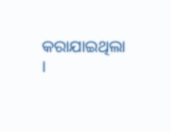କରାଯାଇଥିଲା ।